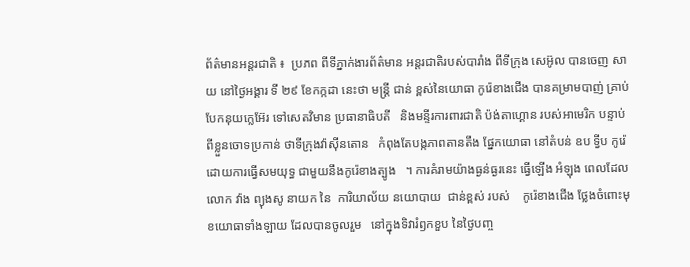ព័ត៌មានអន្តរជាតិ ៖  ប្រភព ពីទីភ្នាក់ងារព័ត៌មាន អន្តរជាតិរបស់បារាំង ពីទីក្រុង សេអ៊ូល បានចេញ សាយ នៅថ្ងៃអង្គារ ទី ២៩ ខែកក្កដា នេះថា មន្ត្រី ជាន់ ខ្ពស់នៃយោធា កូរ៉េខាងជើង បានគម្រាមបាញ់ គ្រាប់បែកនុយក្លេអ៊ែរ ទៅសេតវិមាន ប្រធានាធិបតី   និងមន្ទីរការពារជាតិ ប៉ង់តាហ្គោន របស់អាមេរិក បន្ទាប់ពីខ្លួនចោទប្រកាន់ ថាទីក្រុងវ៉ាស៊ីនតោន   កំពុងតែបង្កភាពតានតឹង ផ្នែកយោធា នៅតំបន់ ឧប ទ្វីប កូរ៉េ ដោយការធ្វើសមយុទ្ធ ជាមួយនឹងកូរ៉េខាងត្បូង   ។ ការគំរាមយ៉ាងធ្ងន់ធ្ងរនេះ ធ្វើឡើង អំឡុង ពេលដែល លោក វ៉ាង ព្យុងសូ នាយក នៃ  ការិយាល័យ នយោបាយ  ជាន់ខ្ពស់ របស់    កូរ៉េខាងជើង ថ្លែងចំពោះមុខយោធាទាំងឡាយ ដែលបានចូលរួម   នៅក្នុងទិវារំឭកខួប នៃថ្ងៃបញ្ច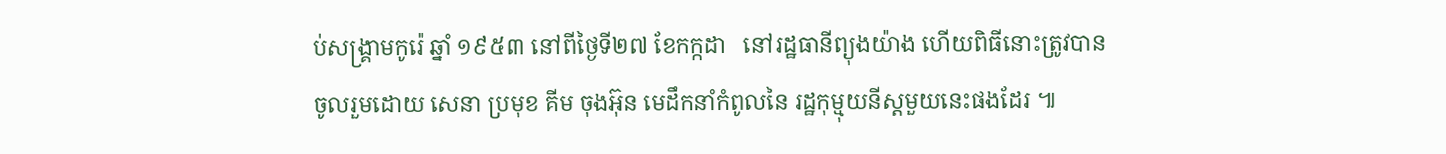ប់សង្គ្រាមកូរ៉េ ឆ្នាំ ១៩៥៣ នៅពីថ្ងៃទី២៧ ខែកក្កដា   នៅរដ្ឋធានីព្យុងយ៉ាង ហើយពិធីនោះត្រូវបាន ចូលរួមដោយ សេនា ប្រមុខ គីម ចុងអ៊ុន មេដឹកនាំកំពូលនៃ រដ្ឋកុម្មុយនីស្តមួយនេះផងដែរ ៕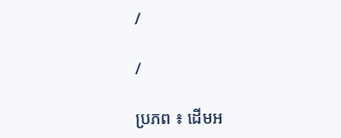/

/

ប្រភព ៖ ដើមអ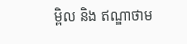ម្ពិល និង ឥណ្ឌាថាម